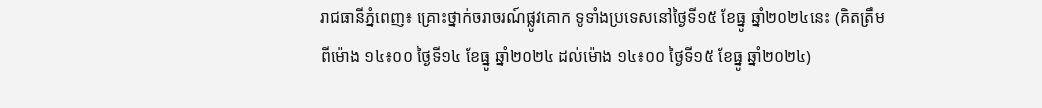រាជធានីភ្នំពេញ៖ គ្រោះថ្នាក់ចរាចរណ៍ផ្លូវគោក ទូទាំងប្រទេសនៅថ្ងៃទី១៥ ខែធ្នូ ឆ្នាំ២០២៤នេះ (គិតត្រឹមពីម៉ោង ១៤៖០០ ថ្ងៃទី១៤ ខែធ្នូ ឆ្នាំ២០២៤ ដល់ម៉ោង ១៤៖០០ ថ្ងៃទី១៥ ខែធ្នូ ឆ្នាំ២០២៤)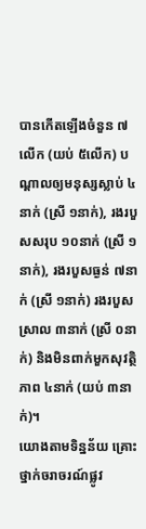បានកើតឡើងចំនួន ៧លើក (យប់ ៥លើក) បណ្តាលឲ្យមនុស្សស្លាប់ ៤នាក់ (ស្រី ១នាក់), រងរបួសសរុប ១០នាក់ (ស្រី ១នាក់), រងរបួសធ្ងន់ ៧នាក់ (ស្រី ១នាក់) រងរបួសស្រាល ៣នាក់ (ស្រី ០នាក់) និងមិនពាក់មួកសុវត្ថិភាព ៤នាក់ (យប់ ៣នាក់)។
យោងតាមទិន្នន័យ គ្រោះថ្នាក់ចរាចរណ៍ផ្លូវ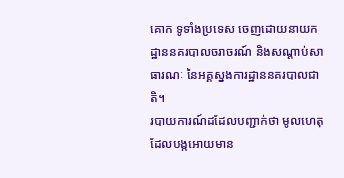គោក ទូទាំងប្រទេស ចេញដោយនាយកដ្ឋាននគរបាលចរាចរណ៍ និងសណ្តាប់សាធារណៈ នៃអគ្គស្នងការដ្ឋាននគរបាលជាតិ។
របាយការណ៍ដដែលបញ្ជាក់ថា មូលហេតុដែលបង្កអោយមាន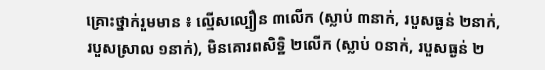គ្រោះថ្នាក់រួមមាន ៖ ល្មើសល្បឿន ៣លើក (ស្លាប់ ៣នាក់, របួសធ្ងន់ ២នាក់, របួសស្រាល ១នាក់), មិនគោរពសិទ្ឋិ ២លើក (ស្លាប់ ០នាក់, របួសធ្ងន់ ២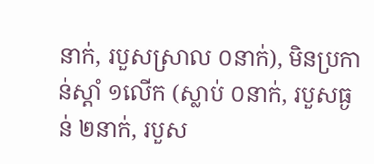នាក់, របួសស្រាល ០នាក់), មិនប្រកាន់ស្តាំ ១លើក (ស្លាប់ ០នាក់, របួសធ្ងន់ ២នាក់, របួស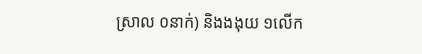ស្រាល ០នាក់) និងងងុយ ១លើក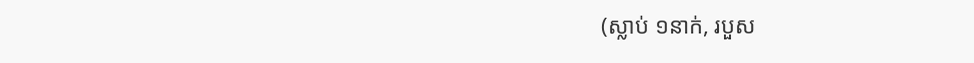(ស្លាប់ ១នាក់, របួស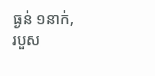ធ្ងន់ ១នាក់, របួស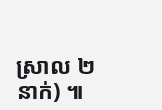ស្រាល ២នាក់) ៕